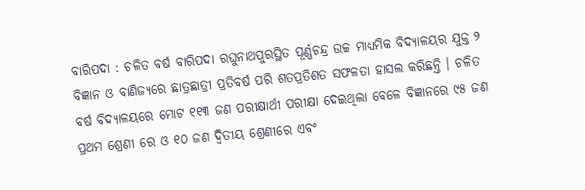ବାରିପଦା : ଚଳିତ ବର୍ଷ ବାରିପଦା ରଘୁନାଥପୁରସ୍ଥିତ ପୂର୍ଣ୍ଣଚନ୍ଦ୍ର ଉଚ୍ଚ ମାଧ୍ୟମିକ ବିଦ୍ୟାଳୟର ଯୁକ୍ତ ୨ ବିଜ୍ଞାନ ଓ ବାଣିଜ୍ୟରେ ଛାତ୍ରଛାତ୍ରୀ ପ୍ରତିବର୍ଷ ପରି ଶତପ୍ରତିଶତ ସଫଳତା ହାସଲ କରିଛନ୍ତି । ଚଳିତ ବର୍ଷ ବିଦ୍ୟାଳୟରେ ମୋଟ ୧୧୩ ଜଣ ପରୀକ୍ଷାର୍ଥୀ ପରୀକ୍ଷା ଦେଇଥିଲା ବେଳେ ବିଜ୍ଞାନରେ ୯୫ ଜଣ ପ୍ରଥମ ଶ୍ରେଣୀ ରେ ଓ ୧୦ ଜଣ ଦ୍ଵିତୀୟ ଶ୍ରେଣୀରେ ଏବଂ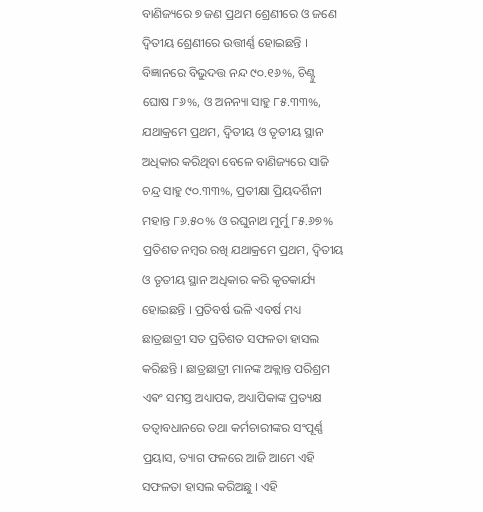ବାଣିଜ୍ୟରେ ୭ ଜଣ ପ୍ରଥମ ଶ୍ରେଣୀରେ ଓ ଜଣେ ଦ୍ଵିତୀୟ ଶ୍ରେଣୀରେ ଉତ୍ତୀର୍ଣ୍ଣ ହୋଇଛନ୍ତି । ବିଜ୍ଞାନରେ ବିଭୁଦତ୍ତ ନନ୍ଦ ୯୦.୧୬%, ଚିଣ୍ଟୁ ଘୋଷ ୮୬%, ଓ ଅନନ୍ୟା ସାହୁ ୮୫.୩୩%, ଯଥାକ୍ରମେ ପ୍ରଥମ, ଦ୍ଵିତୀୟ ଓ ତୃତୀୟ ସ୍ଥାନ ଅଧିକାର କରିଥିବା ବେଳେ ବାଣିଜ୍ୟରେ ସାଜି ଚନ୍ଦ୍ର ସାହୁ ୯୦.୩୩%, ପ୍ରତୀକ୍ଷା ପ୍ରିୟଦର୍ଶିନୀ ମହାନ୍ତ ୮୬.୫୦% ଓ ରଘୁନାଥ ମୁର୍ମୁ ୮୫.୬୭% ପ୍ରତିଶତ ନମ୍ବର ରଖି ଯଥାକ୍ରମେ ପ୍ରଥମ, ଦ୍ଵିତୀୟ ଓ ତୃତୀୟ ସ୍ଥାନ ଅଧିକାର କରି କୃତକାର୍ଯ୍ୟ ହୋଇଛନ୍ତି । ପ୍ରତିବର୍ଷ ଭଳି ଏବର୍ଷ ମଧ୍ୟ ଛାତ୍ରଛାତ୍ରୀ ସତ ପ୍ରତିଶତ ସଫଳତା ହାସଲ କରିଛନ୍ତି । ଛାତ୍ରଛାତ୍ରୀ ମାନଙ୍କ ଅକ୍ଲାନ୍ତ ପରିଶ୍ରମ ଏଵଂ ସମସ୍ତ ଅଧ୍ୟାପକ, ଅଧ୍ୟାପିକାଙ୍କ ପ୍ରତ୍ୟକ୍ଷ ତତ୍ୱାବଧାନରେ ତଥା କର୍ମଚାରୀଙ୍କର ସଂପୂର୍ଣ୍ଣ ପ୍ରୟାସ, ତ୍ୟାଗ ଫଳରେ ଆଜି ଆମେ ଏହି ସଫଳତା ହାସଲ କରିଅଛୁ । ଏହି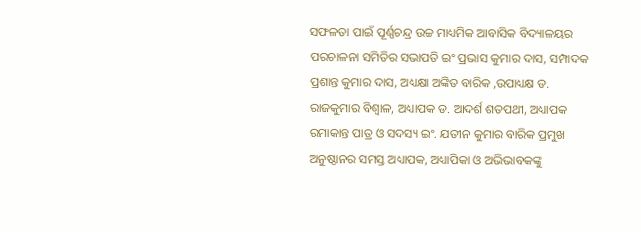ସଫଳତା ପାଇଁ ପୂର୍ଣ୍ଣଚନ୍ଦ୍ର ଉଚ୍ଚ ମାଧ୍ୟମିକ ଆବାସିକ ବିଦ୍ୟାଳୟର ପରଚାଳନା ସମିତିର ସଭାପତି ଇଂ ପ୍ରଭାସ କୁମାର ଦାସ, ସମ୍ପାଦକ ପ୍ରଶାନ୍ତ କୁମାର ଦାସ, ଅଧ୍ୟକ୍ଷା ଅଙ୍କିତ ବାରିକ ,ଉପାଧ୍ୟକ୍ଷ ଡ. ରାଜକୁମାର ବିଶ୍ଵାଳ, ଅଧ୍ୟାପକ ଡ. ଆଦର୍ଶ ଶତପଥୀ, ଅଧ୍ୟାପକ ରମାକାନ୍ତ ପାତ୍ର ଓ ସଦସ୍ୟ ଇଂ. ଯତୀନ କୁମାର ବାରିକ ପ୍ରମୁଖ ଅନୁଷ୍ଠାନର ସମସ୍ତ ଅଧ୍ୟାପକ, ଅଧ୍ୟାପିକା ଓ ଅଭିଭାବକଙ୍କୁ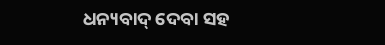ଧନ୍ୟବାଦ୍ ଦେବା ସହ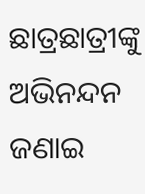ଛାତ୍ରଛାତ୍ରୀଙ୍କୁ ଅଭିନନ୍ଦନ ଜଣାଇ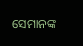ସେମାନଙ୍କ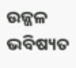ଉଜ୍ଜଳ ଭବିଷ୍ୟତ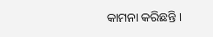କାମନା କରିଛନ୍ତି ।